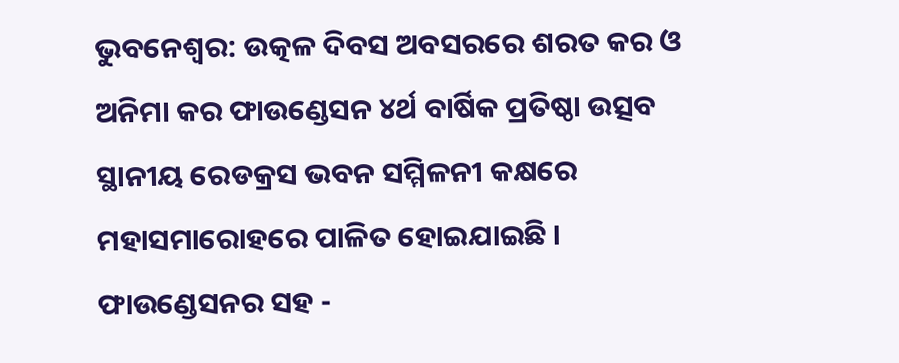ଭୁବନେଶ୍ୱର: ଉତ୍କଳ ଦିବସ ଅବସରରେ ଶରତ କର ଓ ଅନିମା କର ଫାଉଣ୍ଡେସନ ୪ର୍ଥ ବାର୍ଷିକ ପ୍ରତିଷ୍ଠା ଉତ୍ସବ ସ୍ଥାନୀୟ ରେଡକ୍ରସ ଭବନ ସମ୍ମିଳନୀ କକ୍ଷରେ ମହାସମାରୋହରେ ପାଳିତ ହୋଇଯାଇଛି । ଫାଉଣ୍ଡେସନର ସହ -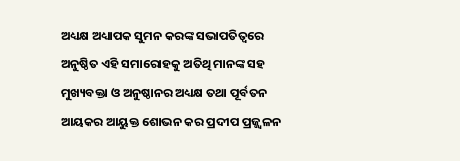ଅଧ୍ୟକ୍ଷ ଅଧ୍ୟାପକ ସୁମନ କରଙ୍କ ସଭାପତିତ୍ବରେ ଅନୁଷ୍ଠିତ ଏହି ସମାରୋହକୁ ଅତିଥି ମାନଙ୍କ ସହ ମୁଖ୍ୟବକ୍ତା ଓ ଅନୁଷ୍ଠାନର ଅଧ୍ୟକ୍ଷ ତଥା ପୂର୍ବତନ ଆୟକର ଆୟୁକ୍ତ ଶୋଭନ କର ପ୍ରଦୀପ ପ୍ରଜ୍ଜ୍ୱଳନ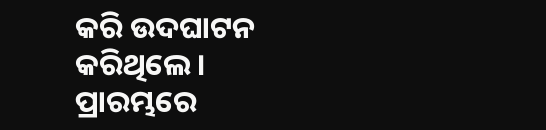କରି ଉଦଘାଟନ କରିଥିଲେ ।
ପ୍ରାରମ୍ଭରେ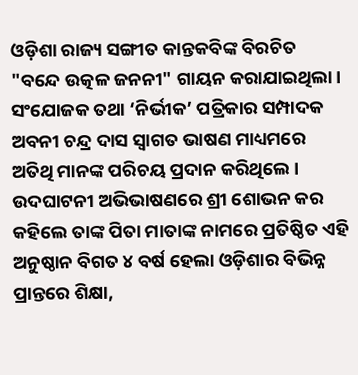ଓଡ଼ିଶା ରାଜ୍ୟ ସଙ୍ଗୀତ କାନ୍ତକବିଙ୍କ ବିରଚିତ "ବନ୍ଦେ ଉତ୍କଳ ଜନନୀ" ଗାୟନ କରାଯାଇଥିଲା। ସଂଯୋଜକ ତଥା ‘ନିର୍ଭୀକ’ ପତ୍ରିକାର ସମ୍ପାଦକ ଅବନୀ ଚନ୍ଦ୍ର ଦାସ ସ୍ବାଗତ ଭାଷଣ ମାଧ୍ୟମରେ ଅତିଥି ମାନଙ୍କ ପରିଚୟ ପ୍ରଦାନ କରିଥିଲେ । ଉଦଘାଟନୀ ଅଭିଭାଷଣରେ ଶ୍ରୀ ଶୋଭନ କର କହିଲେ ତାଙ୍କ ପିତା ମାତାଙ୍କ ନାମରେ ପ୍ରତିଷ୍ଠିତ ଏହି ଅନୁଷ୍ଠାନ ବିଗତ ୪ ବର୍ଷ ହେଲା ଓଡ଼ିଶାର ବିଭିନ୍ନ ପ୍ରାନ୍ତରେ ଶିକ୍ଷା,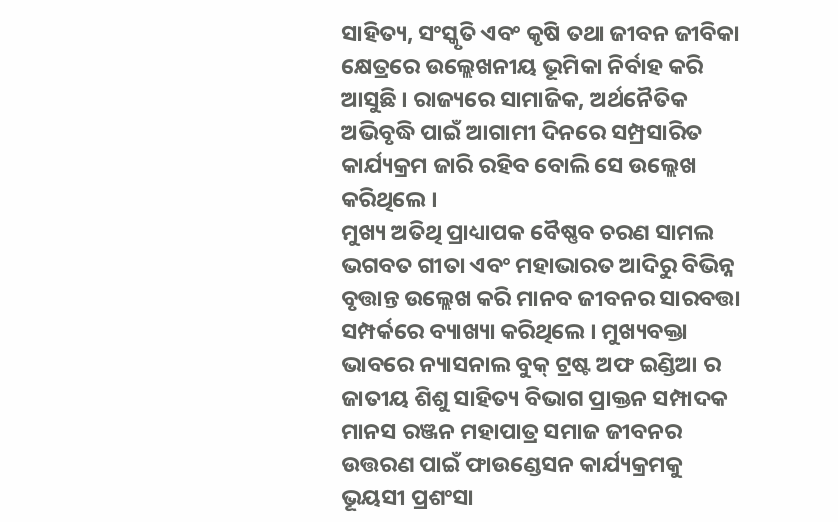ସାହିତ୍ୟ, ସଂସ୍କୃତି ଏବଂ କୃଷି ତଥା ଜୀବନ ଜୀବିକା କ୍ଷେତ୍ରରେ ଉଲ୍ଲେଖନୀୟ ଭୂମିକା ନିର୍ବାହ କରି ଆସୁଛି । ରାଜ୍ୟରେ ସାମାଜିକ, ଅର୍ଥନୈତିକ ଅଭିବୃଦ୍ଧି ପାଇଁ ଆଗାମୀ ଦିନରେ ସମ୍ପ୍ରସାରିତ କାର୍ଯ୍ୟକ୍ରମ ଜାରି ରହିବ ବୋଲି ସେ ଉଲ୍ଲେଖ କରିଥିଲେ ।
ମୁଖ୍ୟ ଅତିଥି ପ୍ରାଧ୍ୟାପକ ବୈଷ୍ଣବ ଚରଣ ସାମଲ ଭଗବତ ଗୀତା ଏବଂ ମହାଭାରତ ଆଦିରୁ ବିଭିନ୍ନ ବୃତ୍ତାନ୍ତ ଉଲ୍ଲେଖ କରି ମାନବ ଜୀବନର ସାରବତ୍ତା ସମ୍ପର୍କରେ ବ୍ୟାଖ୍ୟା କରିଥିଲେ । ମୁଖ୍ୟବକ୍ତା ଭାବରେ ନ୍ୟାସନାଲ ବୁକ୍ ଟ୍ରଷ୍ଟ ଅଫ ଇଣ୍ଡିଆ ର ଜାତୀୟ ଶିଶୁ ସାହିତ୍ୟ ବିଭାଗ ପ୍ରାକ୍ତନ ସମ୍ପାଦକ ମାନସ ରଞ୍ଜନ ମହାପାତ୍ର ସମାଜ ଜୀବନର ଉତ୍ତରଣ ପାଇଁ ଫାଉଣ୍ଡେସନ କାର୍ଯ୍ୟକ୍ରମକୁ ଭୂୟସୀ ପ୍ରଶଂସା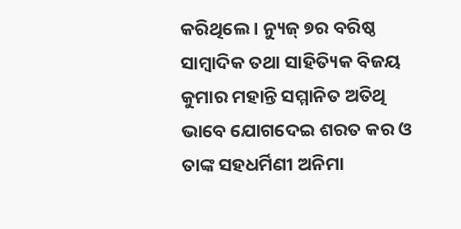କରିଥିଲେ । ନ୍ୟୁଜ୍ ୭ର ବରିଷ୍ଠ ସାମ୍ବାଦିକ ତଥା ସାହିତ୍ୟିକ ବିଜୟ କୁମାର ମହାନ୍ତି ସମ୍ମାନିତ ଅତିଥି ଭାବେ ଯୋଗଦେଇ ଶରତ କର ଓ ତାଙ୍କ ସହଧର୍ମିଣୀ ଅନିମା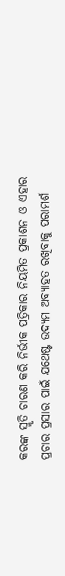କରଙ୍କ ସ୍ମୃତି ଚାରଣ କରି ନିର୍ଭୀକ ପତ୍ରିକାର ନିୟମିତ ପ୍ରକାଶନ ଓ ଏହାର ପ୍ରଚାର ପ୍ରସାର ପାଇଁ ଯଥେଷ୍ଟ ଉଦ୍ୟମ ଅବ୍ୟାହତ ରଖିବାକୁ ପରାମର୍ଶ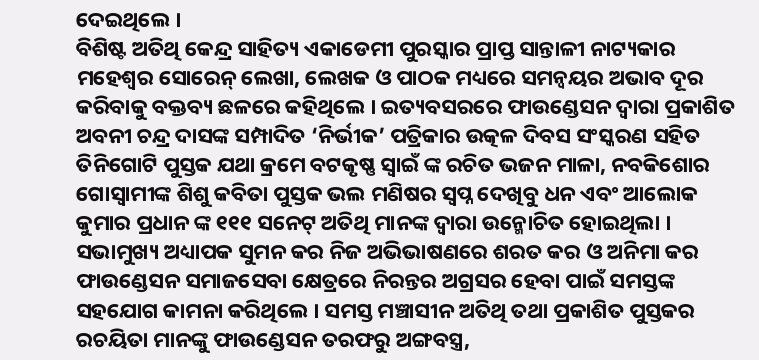ଦେଇଥିଲେ ।
ବିଶିଷ୍ଟ ଅତିଥି କେନ୍ଦ୍ର ସାହିତ୍ୟ ଏକାଡେମୀ ପୁରସ୍କାର ପ୍ରାପ୍ତ ସାନ୍ତାଳୀ ନାଟ୍ୟକାର ମହେଶ୍ୱର ସୋରେନ୍ ଲେଖା, ଲେଖକ ଓ ପାଠକ ମଧ୍ୟରେ ସମନ୍ଵୟର ଅଭାବ ଦୂର କରିବାକୁ ବକ୍ତବ୍ୟ ଛଳରେ କହିଥିଲେ । ଇତ୍ୟବସରରେ ଫାଉଣ୍ଡେସନ ଦ୍ବାରା ପ୍ରକାଶିତ ଅବନୀ ଚନ୍ଦ୍ର ଦାସଙ୍କ ସମ୍ପାଦିତ ‘ନିର୍ଭୀକ’ ପତ୍ରିକାର ଉତ୍କଳ ଦିବସ ସଂସ୍କରଣ ସହିତ ତିନିଗୋଟି ପୁସ୍ତକ ଯଥା କ୍ରମେ ବଟକୃଷ୍ଣ ସ୍ୱାଇଁ ଙ୍କ ରଚିତ ଭଜନ ମାଳା, ନବକିଶୋର ଗୋସ୍ବାମୀଙ୍କ ଶିଶୁ କବିତା ପୁସ୍ତକ ଭଲ ମଣିଷର ସ୍ବପ୍ନ ଦେଖିବୁ ଧନ ଏବଂ ଆଲୋକ କୁମାର ପ୍ରଧାନ ଙ୍କ ୧୧୧ ସନେଟ୍ ଅତିଥି ମାନଙ୍କ ଦ୍ଵାରା ଉନ୍ମୋଚିତ ହୋଇଥିଲା ।
ସଭାମୁଖ୍ୟ ଅଧ୍ୟାପକ ସୁମନ କର ନିଜ ଅଭିଭାଷଣରେ ଶରତ କର ଓ ଅନିମା କର ଫାଉଣ୍ଡେସନ ସମାଜସେବା କ୍ଷେତ୍ରରେ ନିରନ୍ତର ଅଗ୍ରସର ହେବା ପାଇଁ ସମସ୍ତଙ୍କ ସହଯୋଗ କାମନା କରିଥିଲେ । ସମସ୍ତ ମଞ୍ଚାସୀନ ଅତିଥି ତଥା ପ୍ରକାଶିତ ପୁସ୍ତକର ରଚୟିତା ମାନଙ୍କୁ ଫାଉଣ୍ଡେସନ ତରଫରୁ ଅଙ୍ଗବସ୍ତ୍ର,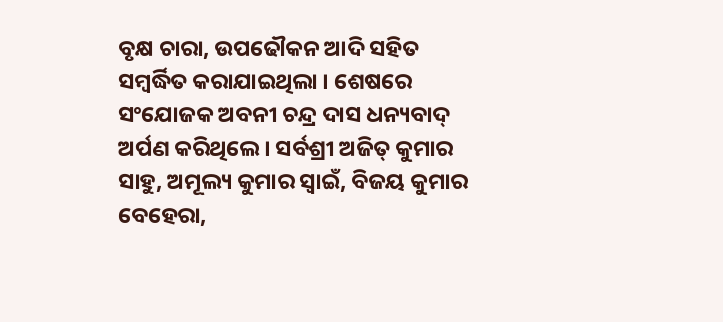ବୃକ୍ଷ ଚାରା, ଉପଢୌକନ ଆଦି ସହିତ ସମ୍ବର୍ଦ୍ଧିତ କରାଯାଇଥିଲା । ଶେଷରେ ସଂଯୋଜକ ଅବନୀ ଚନ୍ଦ୍ର ଦାସ ଧନ୍ୟବାଦ୍ ଅର୍ପଣ କରିଥିଲେ । ସର୍ବଶ୍ରୀ ଅଜିତ୍ କୁମାର ସାହୁ, ଅମୂଲ୍ୟ କୁମାର ସ୍ବାଇଁ, ବିଜୟ କୁମାର ବେହେରା,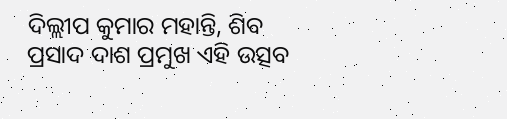ଦିଲ୍ଲୀପ କୁମାର ମହାନ୍ତି, ଶିବ ପ୍ରସାଦ ଦାଶ ପ୍ରମୁଖ ଏହି ଉତ୍ସବ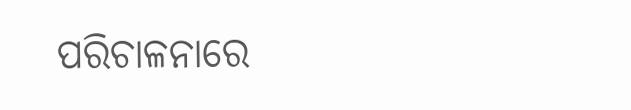ପରିଚାଳନାରେ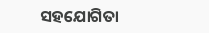ସହଯୋଗିତା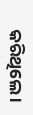କରିଥିଲେ ।